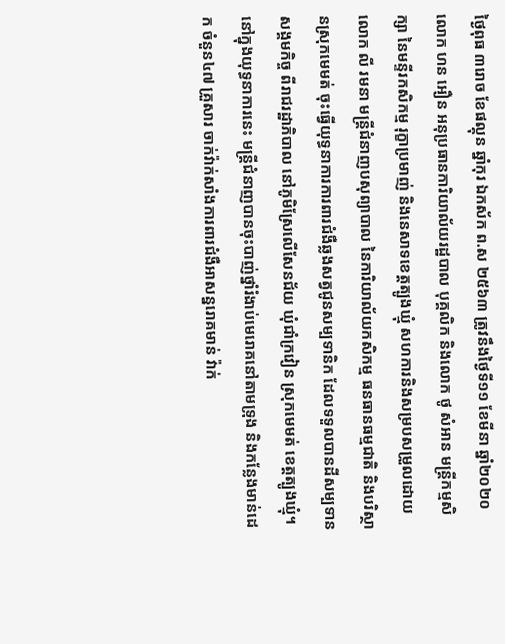ថ្ងៃពុធ ៣រោច ខែផល្គុន ឆ្នាំកុរ ឯកស័ក ព.ស ២៥៦៣ ត្រូវនឹងថ្ងៃទី១១ ខែមីនា ឆ្នាំ២០២០
លោក ហន អឿន អនុប្រធានការិយាល័យរដ្ឋបាល បុគ្គលិក និងលោក ថូ សំអាន មន្ត្រីកម្មសិក្សា នៃមន្ទីរកសិកម្ម រុក្ខាប្រមាញ់ និងនេសាទខេត្តត្បូងឃ្មុំ សហការនិងសម្របសម្រួលដោយ លោក លី រមនា មន្ត្រីជំនាញបសុព្យាបាល នៃការិយាល័យកសិកម្ម ធនធានធម្មជាតិ និងបរិស្ថានស្រុកមេមត់ ចុះធ្វើយុទ្ធនាការការពារជំងឺឆ្លងសត្វជូនសម្បទានិក ដែលទទួលបានដីសម្បទានសង្គមកិច្ច ពីរាជរដ្ឋាភិបាល នៅភូមិស្រែលើសែនជ័យ ឃុំជាំក្រវៀន ស្រុកមេមត់ ខេត្តត្បូងឃ្មុំ។
នៅក្នុងយុទ្ធនាការនេះ មន្ត្រីជំនាញបានចុះបាញ់ថ្នាំរំងាប់មេរោគនៅតាមទ្រុង និងកន្លែងមាន់ដេក ចំនួន៤៧ គ្រួសារ ចាក់វ៉ាក់សាំងការពារជំងឺអាសន្នរោគមាន់ វ៉ាក់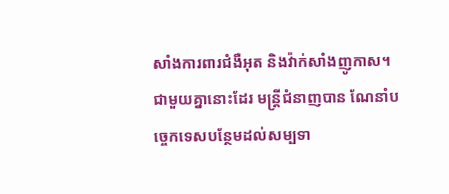សាំងការពារជំងឺអុត និងវ៉ាក់សាំងញូកាស។
ជាមួយគ្នានោះដែរ មន្ត្រីជំនាញបាន ណែនាំបច្ចេកទេសបន្ថែមដល់សម្បទា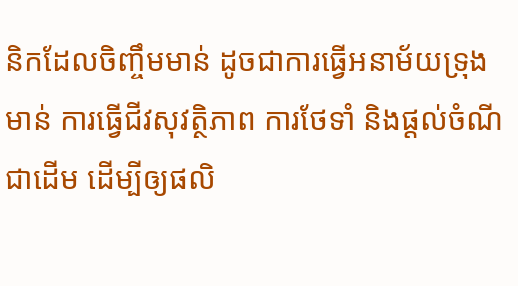និកដែលចិញ្ចឹមមាន់ ដូចជាការធ្វើអនាម័យទ្រុងមាន់ ការធ្វើជីវសុវត្ថិភាព ការថែទាំ និងផ្ដល់ចំណីជាដើម ដើម្បីឲ្យផលិ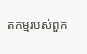តកម្មរបស់ពួក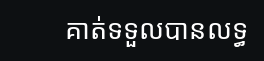គាត់ទទួលបានលទ្ធ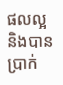ផលល្អ និងបានប្រាក់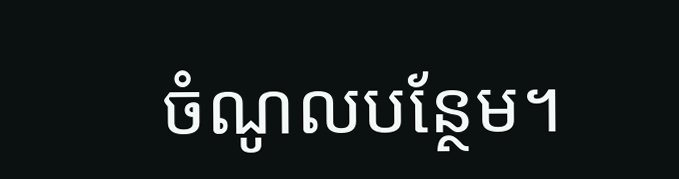ចំណូលបន្ថែម។